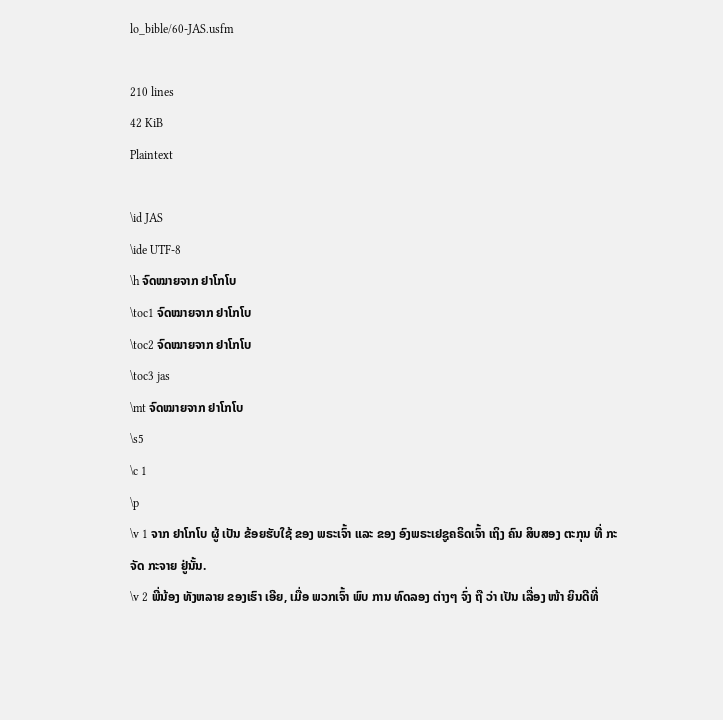lo_bible/60-JAS.usfm

210 lines
42 KiB
Plaintext

\id JAS
\ide UTF-8
\h ຈົດໝາຍຈາກ ຢາໂກໂບ
\toc1 ຈົດໝາຍຈາກ ຢາໂກໂບ
\toc2 ຈົດໝາຍຈາກ ຢາໂກໂບ
\toc3 jas
\mt ຈົດໝາຍຈາກ ຢາໂກໂບ
\s5
\c 1
\p
\v 1 ຈາກ ຢາໂກໂບ ຜູ້ ເປັນ ຂ້ອຍຮັບໃຊ້ ຂອງ ພຣະເຈົ້າ ແລະ ຂອງ ອົງພຣະເຢຊູຄຣິດເຈົ້າ ເຖິງ ຄົນ ສິບສອງ ຕະກຸນ ທີ່ ກະຈັດ ກະຈາຍ ຢູ່ນັ້ນ.
\v 2 ພີ່ນ້ອງ ທັງຫລາຍ ຂອງເຮົາ ເອີຍ, ເມື່ອ ພວກເຈົ້າ ພົບ ການ ທົດລອງ ຕ່າງໆ ຈົ່ງ ຖື ວ່າ ເປັນ ເລື່ອງ ໜ້າ ຍິນດີທີ່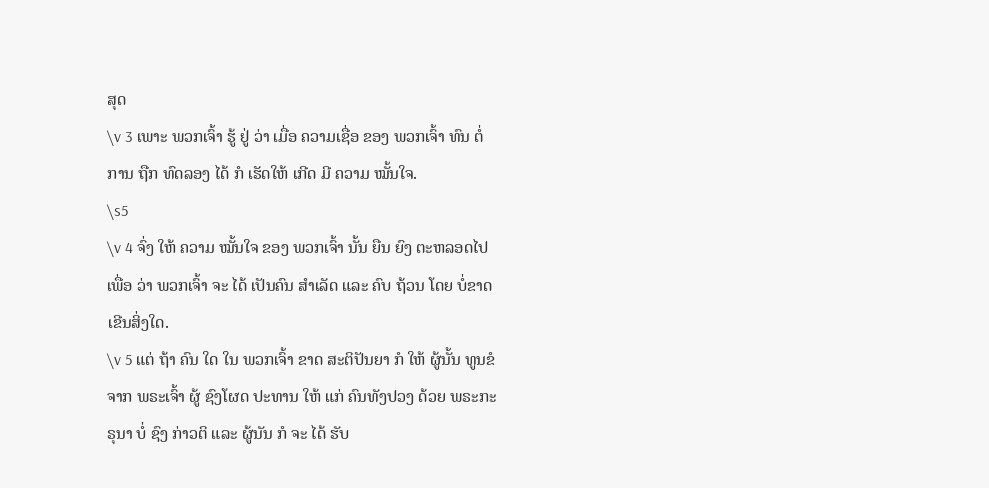ສຸດ
\v 3 ເພາະ ພວກເຈົ້າ ຮູ້ ຢູ່ ວ່າ ເມື່ອ ຄວາມເຊື່ອ ຂອງ ພວກເຈົ້າ ທົນ ຕໍ່ ການ ຖືກ ທົດລອງ ໄດ້ ກໍ ເຮັດໃຫ້ ເກີດ ມີ ຄວາມ ໝັ້ນໃຈ.
\s5
\v 4 ຈົ່ງ ໃຫ້ ຄວາມ ໝັ້ນໃຈ ຂອງ ພວກເຈົ້າ ນັ້ນ ຍືນ ຍົງ ຕະຫລອດໄປ ເພື່ອ ວ່າ ພວກເຈົ້າ ຈະ ໄດ້ ເປັນຄົນ ສໍາເລັດ ແລະ ຄົບ ຖ້ວນ ໂດຍ ບໍ່ຂາດເຂີນສິ່ງໃດ.
\v 5 ແຕ່ ຖ້າ ຄົນ ໃດ ໃນ ພວກເຈົ້າ ຂາດ ສະຕິປັນຍາ ກໍ ໃຫ້ ຜູ້ນັ້ນ ທູນຂໍ ຈາກ ພຣະເຈົ້າ ຜູ້ ຊົງໂຜດ ປະທານ ໃຫ້ ແກ່ ຄົນທັງປວງ ດ້ວຍ ພຣະກະຣຸນາ ບໍ່ ຊົງ ກ່າວຕິ ແລະ ຜູ້ນັນ ກໍ ຈະ ໄດ້ ຮັບ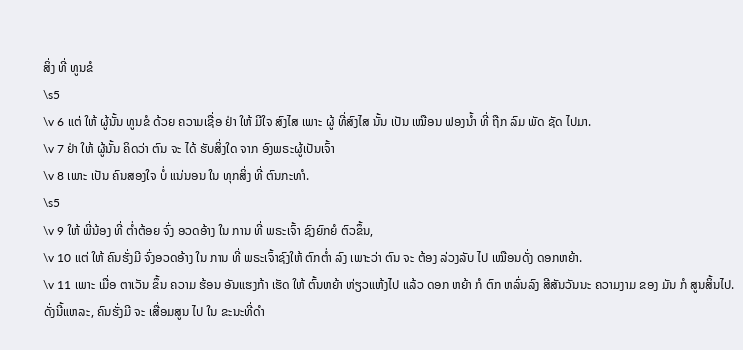ສິ່ງ ທີ່ ທູນຂໍ
\s5
\v 6 ແຕ່ ໃຫ້ ຜູ້ນັ້ນ ທູນຂໍ ດ້ວຍ ຄວາມເຊື່ອ ຢ່າ ໃຫ້ ມີໃຈ ສົງໄສ ເພາະ ຜູ້ ທີ່ສົງໄສ ນັ້ນ ເປັນ ເໝືອນ ຟອງນໍ້າ ທີ່ ຖືກ ລົມ ພັດ ຊັດ ໄປມາ.
\v 7 ຢ່າ ໃຫ້ ຜູ້ນັ້ນ ຄິດວ່າ ຕົນ ຈະ ໄດ້ ຮັບສິ່ງໃດ ຈາກ ອົງພຣະຜູ້ເປັນເຈົ້າ
\v 8 ເພາະ ເປັນ ຄົນສອງໃຈ ບໍ່ ແນ່ນອນ ໃນ ທຸກສິ່ງ ທີ່ ຕົນກະທາໍ.
\s5
\v 9 ໃຫ້ ພີ່ນ້ອງ ທີ່ ຕໍ່າຕ້ອຍ ຈົ່ງ ອວດອ້າງ ໃນ ການ ທີ່ ພຣະເຈົ້າ ຊົງຍົກຍໍ ຕົວຂຶ້ນ,
\v 10 ແຕ່ ໃຫ້ ຄົນຮັ່ງມີ ຈົ່ງອວດອ້າງ ໃນ ການ ທີ່ ພຣະເຈົ້າຊົງໃຫ້ ຕົກຕໍ່າ ລົງ ເພາະວ່າ ຕົນ ຈະ ຕ້ອງ ລ່ວງລັບ ໄປ ເໝືອນດັ່ງ ດອກຫຍ້າ.
\v 11 ເພາະ ເມື່ອ ຕາເວັນ ຂຶ້ນ ຄວາມ ຮ້ອນ ອັນແຮງກ້າ ເຮັດ ໃຫ້ ຕົ້ນຫຍ້າ ຫ່ຽວແຫ້ງໄປ ແລ້ວ ດອກ ຫຍ້າ ກໍ ຕົກ ຫລົ່ນລົງ ສີສັນວັນນະ ຄວາມງາມ ຂອງ ມັນ ກໍ ສູນສິ້ນໄປ. ດັ່ງນີ້ແຫລະ, ຄົນຮັ່ງມີ ຈະ ເສື່ອມສູນ ໄປ ໃນ ຂະນະທີ່ດຳ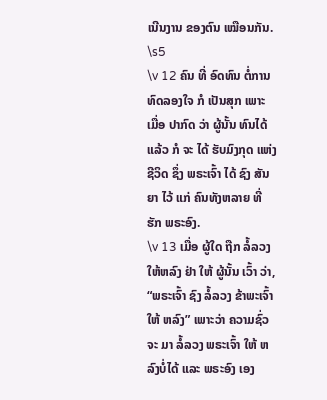ເນີນງານ ຂອງຕົນ ເໝືອນກັນ.
\s5
\v 12 ຄົນ ທີ່ ອົດທົນ ຕໍ່ການ ທົດລອງໃຈ ກໍ ເປັນສຸກ ເພາະ ເມື່ອ ປາກົດ ວ່າ ຜູ້ນັ້ນ ທົນໄດ້ ແລ້ວ ກໍ ຈະ ໄດ້ ຮັບມົງກຸດ ແຫ່ງ ຊີວິດ ຊຶ່ງ ພຣະເຈົ້າ ໄດ້ ຊົງ ສັນຍາ ໄວ້ ແກ່ ຄົນທັງຫລາຍ ທີ່ ຮັກ ພຣະອົງ.
\v 13 ເມື່ອ ຜູ້ໃດ ຖືກ ລໍ້ລວງ ໃຫ້ຫລົງ ຢ່າ ໃຫ້ ຜູ້ນັ້ນ ເວົ້າ ວ່າ, “ພຣະເຈົ້າ ຊົງ ລໍ້ລວງ ຂ້າພະເຈົ້າ ໃຫ້ ຫລົງ” ເພາະວ່າ ຄວາມຊົ່ວ ຈະ ມາ ລໍ້ລວງ ພຣະເຈົ້າ ໃຫ້ ຫລົງບໍ່ໄດ້ ແລະ ພຣະອົງ ເອງ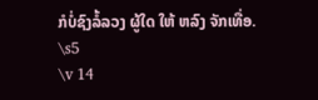ກໍບໍ່ຊົງລໍ້ລວງ ຜູ້ໃດ ໃຫ້ ຫລົງ ຈັກເທື່ອ.
\s5
\v 14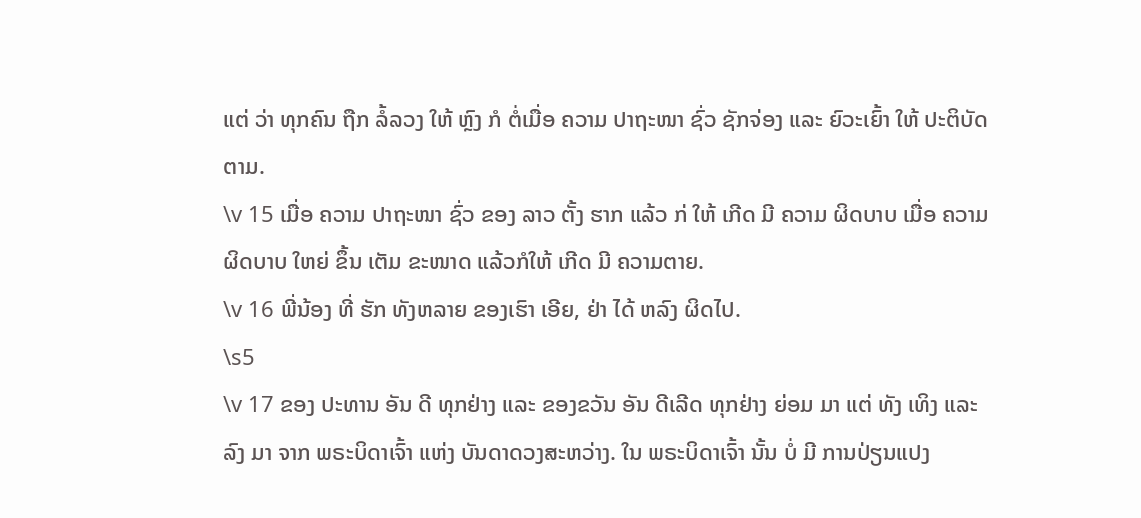ແຕ່ ວ່າ ທຸກຄົນ ຖືກ ລໍ້ລວງ ໃຫ້ ຫຼົງ ກໍ ຕໍ່ເມື່ອ ຄວາມ ປາຖະໜາ ຊົ່ວ ຊັກຈ່ອງ ແລະ ຍົວະເຍົ້າ ໃຫ້ ປະຕິບັດຕາມ.
\v 15 ເມື່ອ ຄວາມ ປາຖະໜາ ຊົ່ວ ຂອງ ລາວ ຕັ້ງ ຮາກ ແລ້ວ ກ່ ໃຫ້ ເກີດ ມີ ຄວາມ ຜິດບາບ ເມື່ອ ຄວາມຜິດບາບ ໃຫຍ່ ຂຶ້ນ ເຕັມ ຂະໜາດ ແລ້ວກໍໃຫ້ ເກີດ ມີ ຄວາມຕາຍ.
\v 16 ພີ່ນ້ອງ ທີ່ ຮັກ ທັງຫລາຍ ຂອງເຮົາ ເອີຍ, ຢ່າ ໄດ້ ຫລົງ ຜິດໄປ.
\s5
\v 17 ຂອງ ປະທານ ອັນ ດີ ທຸກຢ່າງ ແລະ ຂອງຂວັນ ອັນ ດີເລີດ ທຸກຢ່າງ ຍ່ອມ ມາ ແຕ່ ທັງ ເທິງ ແລະ ລົງ ມາ ຈາກ ພຣະບິດາເຈົ້າ ແຫ່ງ ບັນດາດວງສະຫວ່າງ. ໃນ ພຣະບິດາເຈົ້າ ນັ້ນ ບໍ່ ມີ ການປ່ຽນແປງ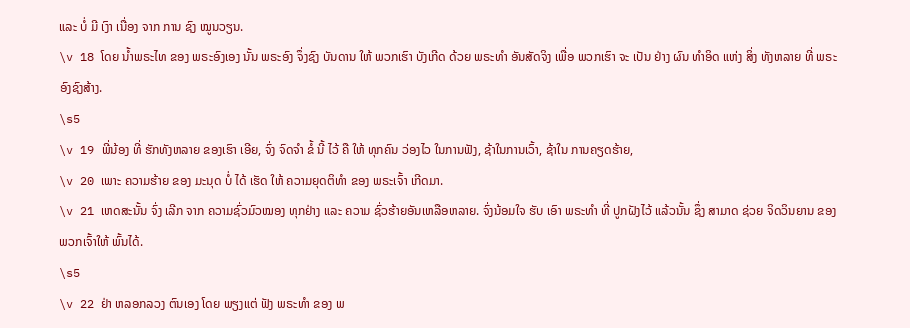ແລະ ບໍ່ ມີ ເງົາ ເນື່ອງ ຈາກ ການ ຊົງ ໝູນວຽນ.
\v 18 ໂດຍ ນໍ້າພຣະໄທ ຂອງ ພຣະອົງເອງ ນັ້ນ ພຣະອົງ ຈຶ່ງຊົງ ບັນດານ ໃຫ້ ພວກເຮົາ ບັງເກີດ ດ້ວຍ ພຣະທໍາ ອັນສັດຈິງ ເພື່ອ ພວກເຮົາ ຈະ ເປັນ ຢ່າງ ຜົນ ທໍາອິດ ແຫ່ງ ສິ່ງ ທັງຫລາຍ ທີ່ ພຣະອົງຊົງສ້າງ.
\s5
\v 19 ພີ່ນ້ອງ ທີ່ ຮັກທັງຫລາຍ ຂອງເຮົາ ເອີຍ, ຈົ່ງ ຈົດຈໍາ ຂໍ້ ນີ້ ໄວ້ ຄື ໃຫ້ ທຸກຄົນ ວ່ອງໄວ ໃນການຟັງ, ຊ້າໃນການເວົ້າ, ຊ້າໃນ ການຄຽດຮ້າຍ,
\v 20 ເພາະ ຄວາມຮ້າຍ ຂອງ ມະນຸດ ບໍ່ ໄດ້ ເຮັດ ໃຫ້ ຄວາມຍຸດຕິທໍາ ຂອງ ພຣະເຈົ້າ ເກີດມາ.
\v 21 ເຫດສະນັ້ນ ຈົ່ງ ເລີກ ຈາກ ຄວາມຊົ່ວມົວໝອງ ທຸກຢ່າງ ແລະ ຄວາມ ຊົ່ວຮ້າຍອັນເຫລືອຫລາຍ. ຈົ່ງນ້ອມໃຈ ຮັບ ເອົາ ພຣະທໍາ ທີ່ ປູກຝັງໄວ້ ແລ້ວນັ້ນ ຊຶ່ງ ສາມາດ ຊ່ວຍ ຈິດວິນຍານ ຂອງ ພວກເຈົ້າໃຫ້ ພົ້ນໄດ້.
\s5
\v 22 ຢ່າ ຫລອກລວງ ຕົນເອງ ໂດຍ ພຽງແຕ່ ຟັງ ພຣະທໍາ ຂອງ ພ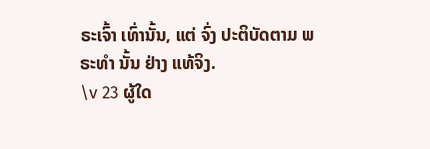ຣະເຈົ້າ ເທົ່ານັ້ນ, ແຕ່ ຈົ່ງ ປະຕິບັດຕາມ ພຣະທໍາ ນັ້ນ ຢ່າງ ແທ້ຈິງ.
\v 23 ຜູ້ໃດ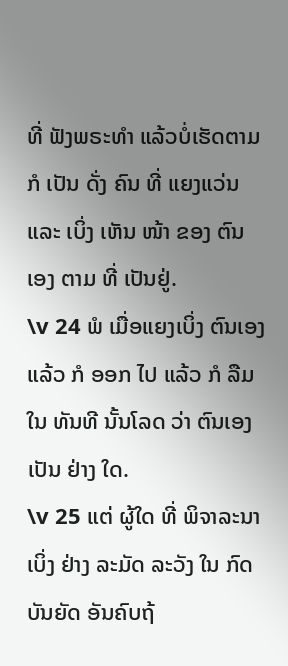ທີ່ ຟັງພຣະທໍາ ແລ້ວບໍ່ເຮັດຕາມ ກໍ ເປັນ ດັ່ງ ຄົນ ທີ່ ແຍງແວ່ນ ແລະ ເບິ່ງ ເຫັນ ໜ້າ ຂອງ ຕົນ ເອງ ຕາມ ທີ່ ເປັນຢູ່.
\v 24 ພໍ ເມື່ອແຍງເບິ່ງ ຕົນເອງ ແລ້ວ ກໍ ອອກ ໄປ ແລ້ວ ກໍ ລືມ ໃນ ທັນທີ ນັ້ນໂລດ ວ່າ ຕົນເອງ ເປັນ ຢ່າງ ໃດ.
\v 25 ແຕ່ ຜູ້ໃດ ທີ່ ພິຈາລະນາ ເບິ່ງ ຢ່າງ ລະມັດ ລະວັງ ໃນ ກົດ ບັນຍັດ ອັນຄົບຖ້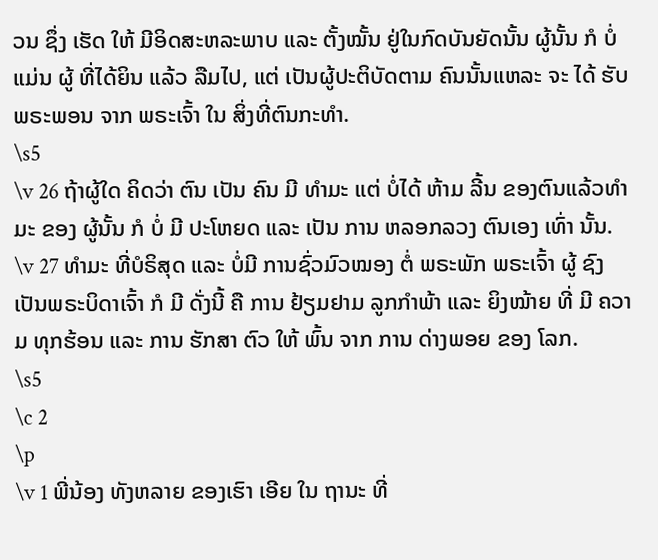ວນ ຊຶ່ງ ເຮັດ ໃຫ້ ມີອິດສະຫລະພາບ ແລະ ຕັ້ງໝັ້ນ ຢູ່ໃນກົດບັນຍັດນັ້ນ ຜູ້ນັ້ນ ກໍ ບໍ່ ແມ່ນ ຜູ້ ທີ່ໄດ້ຍິນ ແລ້ວ ລືມໄປ, ແຕ່ ເປັນຜູ້ປະຕິບັດຕາມ ຄົນນັ້ນແຫລະ ຈະ ໄດ້ ຮັບ ພຣະພອນ ຈາກ ພຣະເຈົ້າ ໃນ ສິ່ງທີ່ຕົນກະທໍາ.
\s5
\v 26 ຖ້າຜູ້ໃດ ຄິດວ່າ ຕົນ ເປັນ ຄົນ ມີ ທໍາມະ ແຕ່ ບໍ່ໄດ້ ຫ້າມ ລີ້ນ ຂອງຕົນແລ້ວທໍາມະ ຂອງ ຜູ້ນັ້ນ ກໍ ບໍ່ ມີ ປະໂຫຍດ ແລະ ເປັນ ການ ຫລອກລວງ ຕົນເອງ ເທົ່າ ນັ້ນ.
\v 27 ທໍາມະ ທີ່ບໍຣິສຸດ ແລະ ບໍ່ມີ ການຊົ່ວມົວໝອງ ຕໍ່ ພຣະພັກ ພຣະເຈົ້າ ຜູ້ ຊົງເປັນພຣະບິດາເຈົ້າ ກໍ ມີ ດັ່ງນີ້ ຄື ການ ຢ້ຽມຢາມ ລູກກໍາພ້າ ແລະ ຍິງໝ້າຍ ທີ່ ມີ ຄວາມ ທຸກຮ້ອນ ແລະ ການ ຮັກສາ ຕົວ ໃຫ້ ພົ້ນ ຈາກ ການ ດ່າງພອຍ ຂອງ ໂລກ.
\s5
\c 2
\p
\v 1 ພີ່ນ້ອງ ທັງຫລາຍ ຂອງເຮົາ ເອີຍ ໃນ ຖານະ ທີ່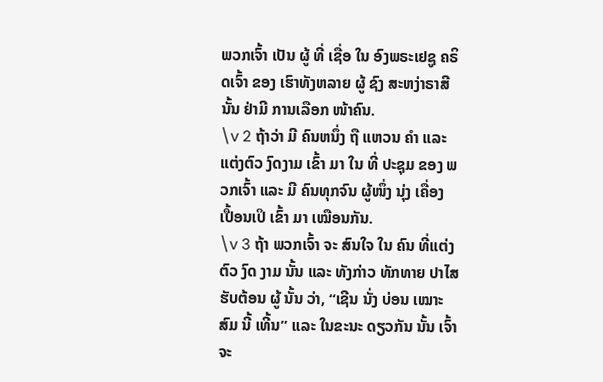ພວກເຈົ້າ ເປັນ ຜູ້ ທີ່ ເຊື່ອ ໃນ ອົງພຣະເຢຊູ ຄຣິດເຈົ້າ ຂອງ ເຮົາທັງຫລາຍ ຜູ້ ຊົງ ສະຫງ່າຣາສີ ນັ້ນ ຢ່າມີ ການເລືອກ ໜ້າຄົນ.
\v 2 ຖ້າວ່າ ມີ ຄົນຫນຶ່ງ ຖື ແຫວນ ຄໍາ ແລະ ແຕ່ງຕົວ ງົດງາມ ເຂົ້າ ມາ ໃນ ທີ່ ປະຊຸມ ຂອງ ພວກເຈົ້າ ແລະ ມີ ຄົນທຸກຈົນ ຜູ້ໜຶ່ງ ນຸ່ງ ເຄື່ອງ ເປື້ອນເປິ ເຂົ້າ ມາ ເໝືອນກັນ.
\v 3 ຖ້າ ພວກເຈົ້າ ຈະ ສົນໃຈ ໃນ ຄົນ ທີ່ແຕ່ງຕົວ ງົດ ງາມ ນັ້ນ ແລະ ທັງກ່າວ ທັກທາຍ ປາໄສ ຮັບຕ້ອນ ຜູ້ ນັ້ນ ວ່າ, “ເຊີນ ນັ່ງ ບ່ອນ ເໝາະສົມ ນີ້ ເທີ້ນ” ແລະ ໃນຂະນະ ດຽວກັນ ນັ້ນ ເຈົ້າຈະ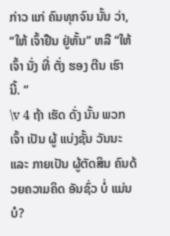ກ່າວ ແກ່ ຄົນທຸກຈົນ ນັ້ນ ວ່າ, “ໃຫ້ ເຈົ້າຢືນ ຢູ່ຫັ້ນ” ຫລື “ໃຫ້ ເຈົ້າ ນັ່ງ ທີ່ ຕັ່ງ ຮອງ ຕີນ ເຮົາ ນີ້. ”
\v 4 ຖ້າ ເຮັດ ດັ່ງ ນັ້ນ ພວກເຈົ້າ ເປັນ ຜູ້ ແບ່ງຊັ້ນ ວັນນະ ແລະ ກາຍເປັນ ຜູ້ຕັດສິນ ຄົນດ້ວຍຄວາມຄິດ ອັນຊົ່ວ ບໍ່ ແມ່ນບໍ?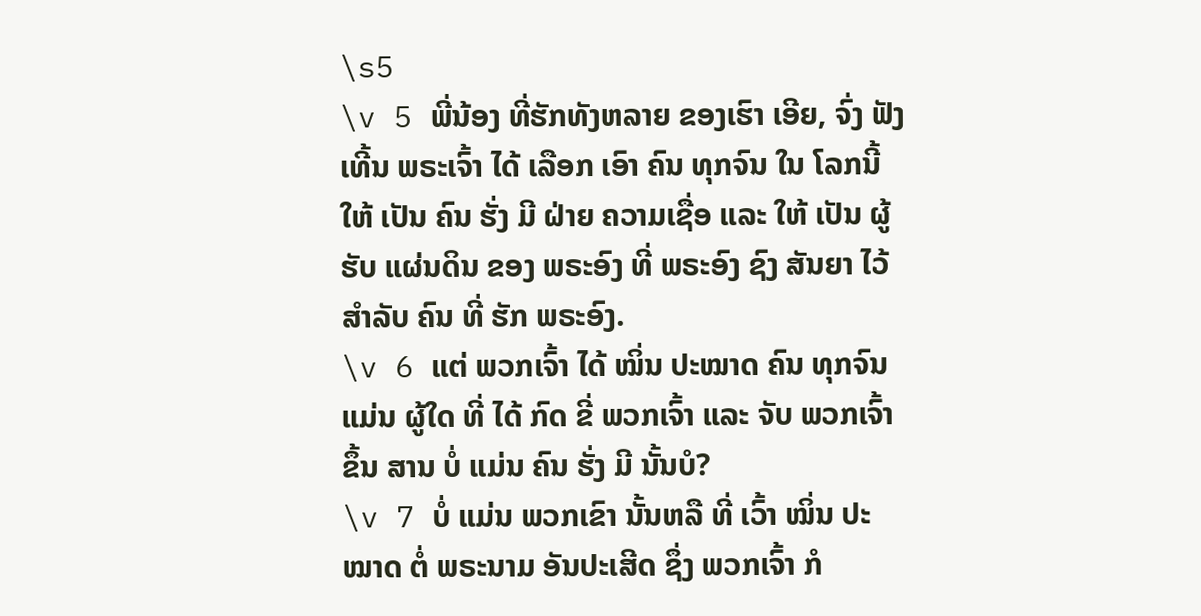\s5
\v 5 ພີ່ນ້ອງ ທີ່ຮັກທັງຫລາຍ ຂອງເຮົາ ເອີຍ, ຈົ່ງ ຟັງ ເທີ້ນ ພຣະເຈົ້າ ໄດ້ ເລືອກ ເອົາ ຄົນ ທຸກຈົນ ໃນ ໂລກນີ້ ໃຫ້ ເປັນ ຄົນ ຮັ່ງ ມີ ຝ່າຍ ຄວາມເຊື່ອ ແລະ ໃຫ້ ເປັນ ຜູ້ ຮັບ ແຜ່ນດິນ ຂອງ ພຣະອົງ ທີ່ ພຣະອົງ ຊົງ ສັນຍາ ໄວ້ ສໍາລັບ ຄົນ ທີ່ ຮັກ ພຣະອົງ.
\v 6 ແຕ່ ພວກເຈົ້າ ໄດ້ ໝິ່ນ ປະໝາດ ຄົນ ທຸກຈົນ ແມ່ນ ຜູ້ໃດ ທີ່ ໄດ້ ກົດ ຂີ່ ພວກເຈົ້າ ແລະ ຈັບ ພວກເຈົ້າ ຂຶ້ນ ສານ ບໍ່ ແມ່ນ ຄົນ ຮັ່ງ ມີ ນັ້ນບໍ?
\v 7 ບໍ່ ແມ່ນ ພວກເຂົາ ນັ້ນຫລື ທີ່ ເວົ້າ ໝິ່ນ ປະໝາດ ຕໍ່ ພຣະນາມ ອັນປະເສີດ ຊຶ່ງ ພວກເຈົ້າ ກໍ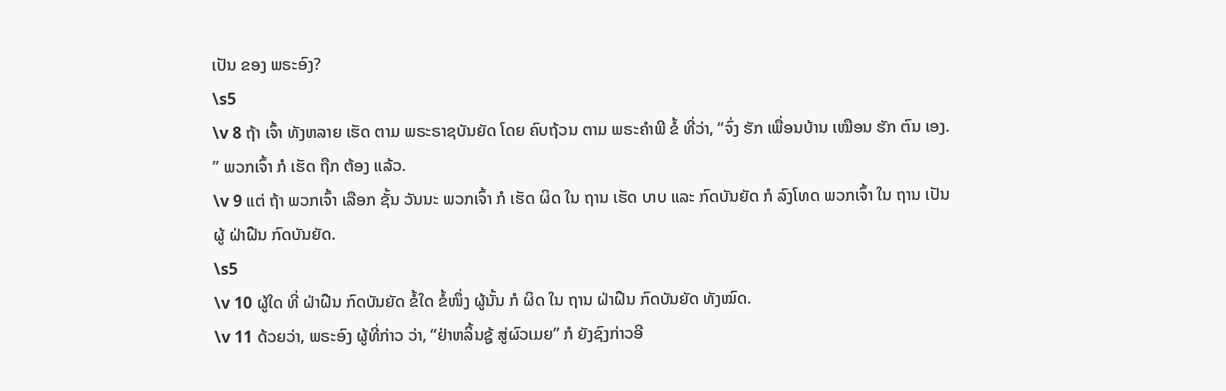ເປັນ ຂອງ ພຣະອົງ?
\s5
\v 8 ຖ້າ ເຈົ້າ ທັງຫລາຍ ເຮັດ ຕາມ ພຣະຣາຊບັນຍັດ ໂດຍ ຄົບຖ້ວນ ຕາມ ພຣະຄໍາພີ ຂໍ້ ທີ່ວ່າ, “ຈົ່ງ ຮັກ ເພື່ອນບ້ານ ເໝືອນ ຮັກ ຕົນ ເອງ. ” ພວກເຈົ້າ ກໍ ເຮັດ ຖືກ ຕ້ອງ ແລ້ວ.
\v 9 ແຕ່ ຖ້າ ພວກເຈົ້າ ເລືອກ ຊັ້ນ ວັນນະ ພວກເຈົ້າ ກໍ ເຮັດ ຜິດ ໃນ ຖານ ເຮັດ ບາບ ແລະ ກົດບັນຍັດ ກໍ ລົງໂທດ ພວກເຈົ້າ ໃນ ຖານ ເປັນ ຜູ້ ຝ່າຝືນ ກົດບັນຍັດ.
\s5
\v 10 ຜູ້ໃດ ທີ່ ຝ່າຝືນ ກົດບັນຍັດ ຂໍ້ໃດ ຂໍ້ໜຶ່ງ ຜູ້ນັ້ນ ກໍ ຜິດ ໃນ ຖານ ຝ່າຝືນ ກົດບັນຍັດ ທັງໝົດ.
\v 11 ດ້ວຍວ່າ, ພຣະອົງ ຜູ້ທີ່ກ່າວ ວ່າ, “ຢ່າຫລິ້ນຊູ້ ສູ່ຜົວເມຍ” ກໍ ຍັງຊົງກ່າວອີ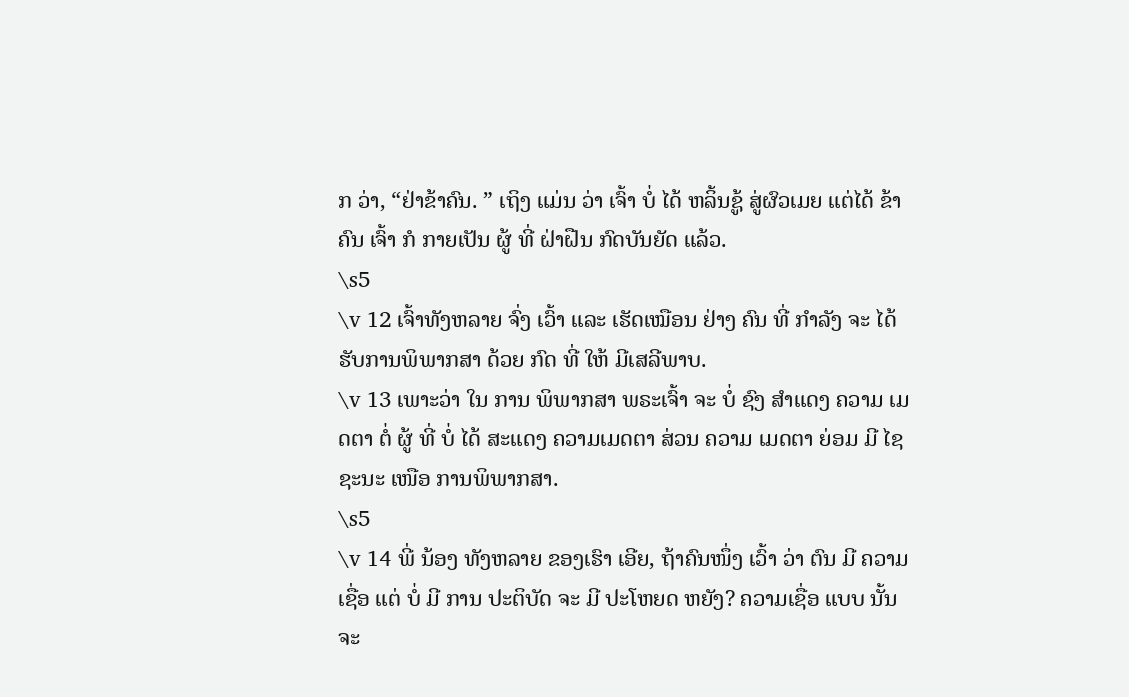ກ ວ່າ, “ຢ່າຂ້າຄົນ. ” ເຖິງ ແມ່ນ ວ່າ ເຈົ້າ ບໍ່ ໄດ້ ຫລິ້ນຊູ້ ສູ່ຜົວເມຍ ແຕ່ໄດ້ ຂ້າ ຄົນ ເຈົ້າ ກໍ ກາຍເປັນ ຜູ້ ທີ່ ຝ່າຝືນ ກົດບັນຍັດ ແລ້ວ.
\s5
\v 12 ເຈົ້າທັງຫລາຍ ຈົ່ງ ເວົ້າ ແລະ ເຮັດເໝືອນ ຢ່າງ ຄົນ ທີ່ ກໍາລັງ ຈະ ໄດ້ ຮັບການພິພາກສາ ດ້ວຍ ກົດ ທີ່ ໃຫ້ ມີເສລີພາບ.
\v 13 ເພາະວ່າ ໃນ ການ ພິພາກສາ ພຣະເຈົ້າ ຈະ ບໍ່ ຊົງ ສໍາແດງ ຄວາມ ເມດຕາ ຕໍ່ ຜູ້ ທີ່ ບໍ່ ໄດ້ ສະແດງ ຄວາມເມດຕາ ສ່ວນ ຄວາມ ເມດຕາ ຍ່ອມ ມີ ໄຊຊະນະ ເໜືອ ການພິພາກສາ.
\s5
\v 14 ພີ່ ນ້ອງ ທັງຫລາຍ ຂອງເຮົາ ເອີຍ, ຖ້າຄົນໜຶ່ງ ເວົ້າ ວ່າ ຕົນ ມີ ຄວາມເຊື່ອ ແຕ່ ບໍ່ ມີ ການ ປະຕິບັດ ຈະ ມີ ປະໂຫຍດ ຫຍັງ? ຄວາມເຊື່ອ ແບບ ນັ້ນ ຈະ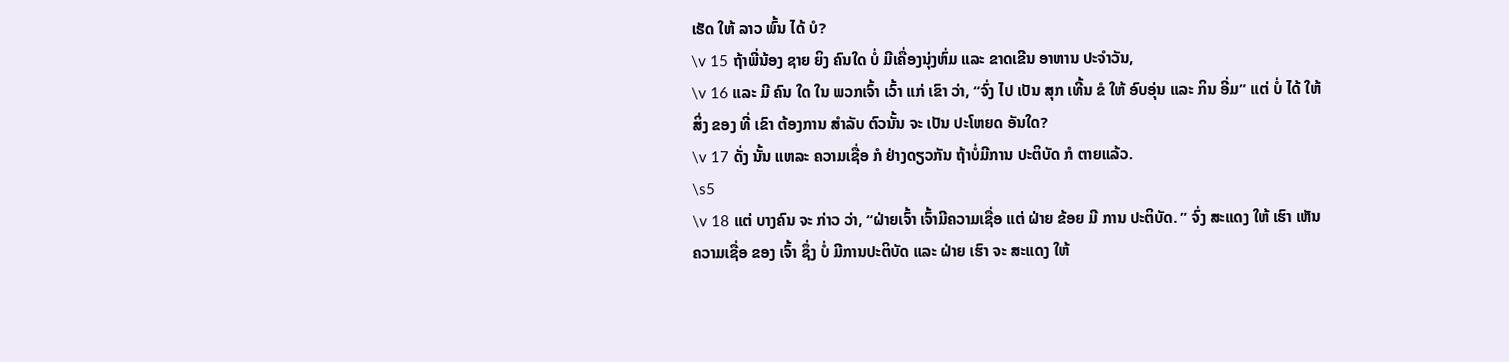ເຮັດ ໃຫ້ ລາວ ພົ້ນ ໄດ້ ບໍ?
\v 15 ຖ້າພີ່ນ້ອງ ຊາຍ ຍິງ ຄົນໃດ ບໍ່ ມີເຄື່ອງນຸ່ງຫົ່ມ ແລະ ຂາດເຂີນ ອາຫານ ປະຈໍາວັນ,
\v 16 ແລະ ມີ ຄົນ ໃດ ໃນ ພວກເຈົ້າ ເວົ້າ ແກ່ ເຂົາ ວ່າ, “ຈົ່ງ ໄປ ເປັນ ສຸກ ເທີ້ນ ຂໍ ໃຫ້ ອົບອຸ່ນ ແລະ ກິນ ອີ່ມ” ແຕ່ ບໍ່ ໄດ້ ໃຫ້ ສິ່ງ ຂອງ ທີ່ ເຂົາ ຕ້ອງການ ສໍາລັບ ຕົວນັ້ນ ຈະ ເປັນ ປະໂຫຍດ ອັນໃດ?
\v 17 ດັ່ງ ນັ້ນ ແຫລະ ຄວາມເຊື່ອ ກໍ ຢ່າງດຽວກັນ ຖ້າບໍ່ມີການ ປະຕິບັດ ກໍ ຕາຍແລ້ວ.
\s5
\v 18 ແຕ່ ບາງຄົນ ຈະ ກ່າວ ວ່າ, “ຝ່າຍເຈົ້າ ເຈົ້າມີຄວາມເຊື່ອ ແຕ່ ຝ່າຍ ຂ້ອຍ ມີ ການ ປະຕິບັດ. ” ຈົ່ງ ສະແດງ ໃຫ້ ເຮົາ ເຫັນ ຄວາມເຊື່ອ ຂອງ ເຈົ້າ ຊຶ່ງ ບໍ່ ມີການປະຕິບັດ ແລະ ຝ່າຍ ເຮົາ ຈະ ສະແດງ ໃຫ້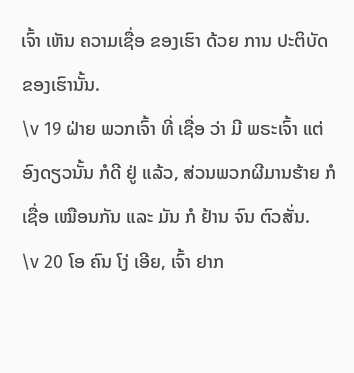ເຈົ້າ ເຫັນ ຄວາມເຊື່ອ ຂອງເຮົາ ດ້ວຍ ການ ປະຕິບັດ ຂອງເຮົານັ້ນ.
\v 19 ຝ່າຍ ພວກເຈົ້າ ທີ່ ເຊື່ອ ວ່າ ມີ ພຣະເຈົ້າ ແຕ່ ອົງດຽວນັ້ນ ກໍດີ ຢູ່ ແລ້ວ, ສ່ວນພວກຜີມານຮ້າຍ ກໍ ເຊື່ອ ເໝືອນກັນ ແລະ ມັນ ກໍ ຢ້ານ ຈົນ ຕົວສັ່ນ.
\v 20 ໂອ ຄົນ ໂງ່ ເອີຍ, ເຈົ້າ ຢາກ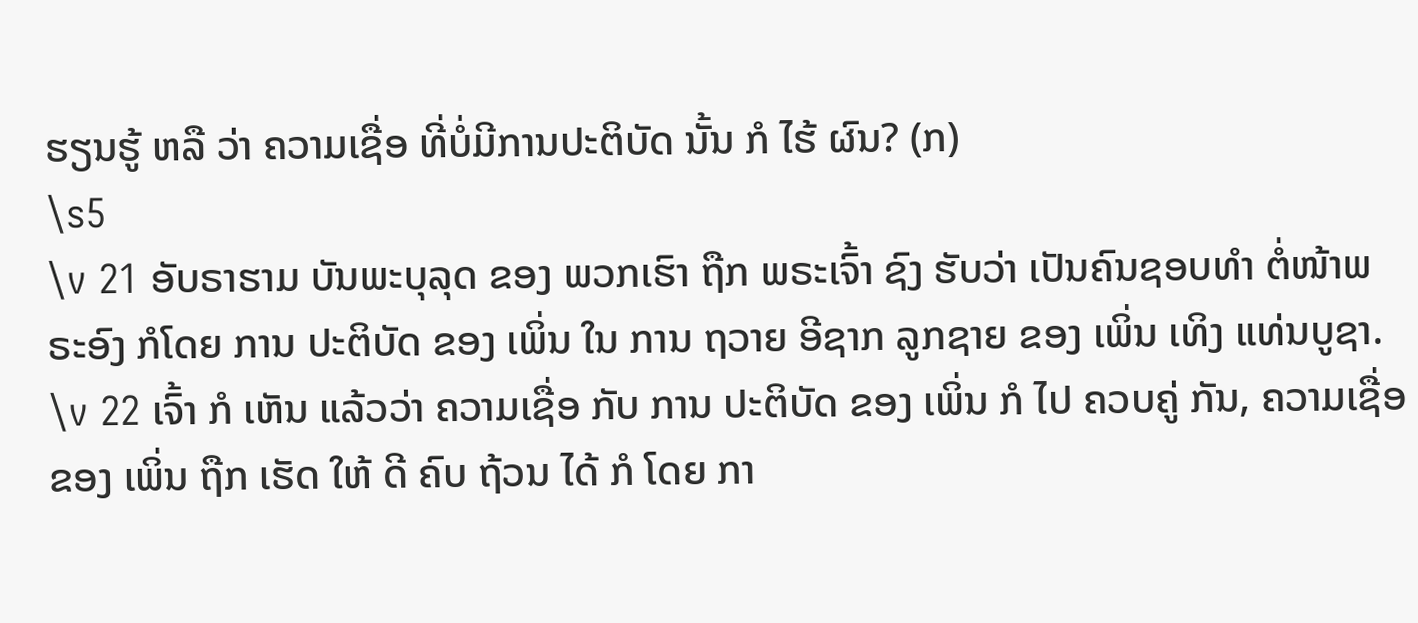ຮຽນຮູ້ ຫລື ວ່າ ຄວາມເຊື່ອ ທີ່ບໍ່ມີການປະຕິບັດ ນັ້ນ ກໍ ໄຮ້ ຜົນ? (ກ)
\s5
\v 21 ອັບຣາຮາມ ບັນພະບຸລຸດ ຂອງ ພວກເຮົາ ຖືກ ພຣະເຈົ້າ ຊົງ ຮັບວ່າ ເປັນຄົນຊອບທໍາ ຕໍ່ໜ້າພຣະອົງ ກໍໂດຍ ການ ປະຕິບັດ ຂອງ ເພິ່ນ ໃນ ການ ຖວາຍ ອີຊາກ ລູກຊາຍ ຂອງ ເພິ່ນ ເທິງ ແທ່ນບູຊາ.
\v 22 ເຈົ້າ ກໍ ເຫັນ ແລ້ວວ່າ ຄວາມເຊື່ອ ກັບ ການ ປະຕິບັດ ຂອງ ເພິ່ນ ກໍ ໄປ ຄວບຄູ່ ກັນ, ຄວາມເຊື່ອ ຂອງ ເພິ່ນ ຖືກ ເຮັດ ໃຫ້ ດີ ຄົບ ຖ້ວນ ໄດ້ ກໍ ໂດຍ ກາ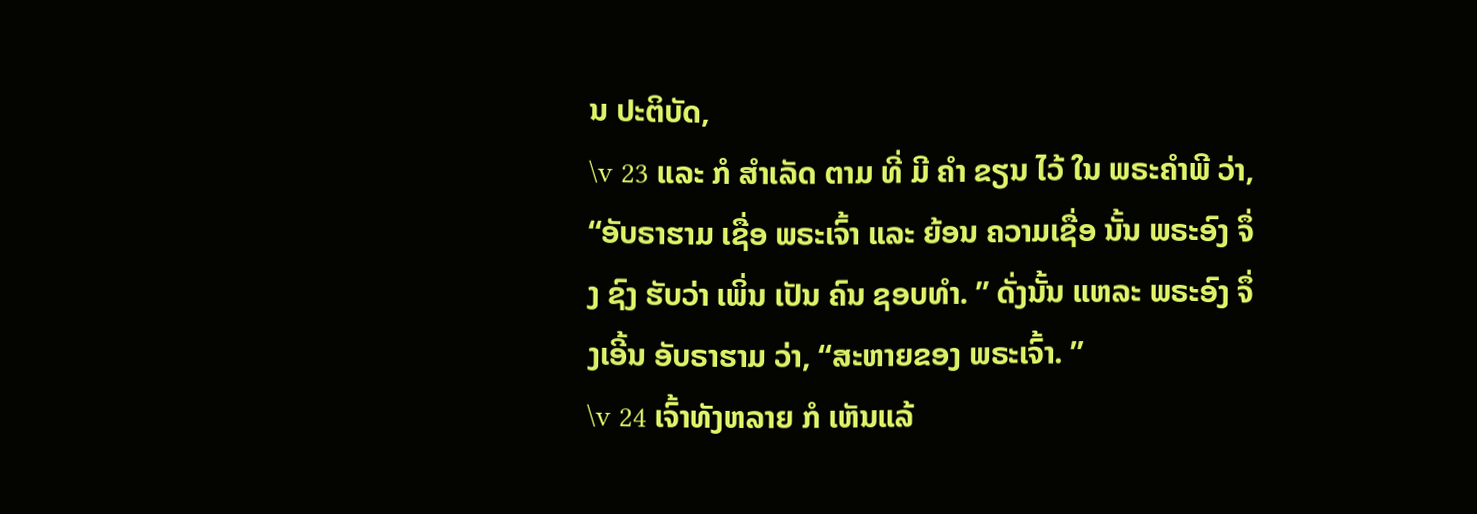ນ ປະຕິບັດ,
\v 23 ແລະ ກໍ ສໍາເລັດ ຕາມ ທີ່ ມີ ຄໍາ ຂຽນ ໄວ້ ໃນ ພຣະຄໍາພີ ວ່າ, “ອັບຣາຮາມ ເຊື່ອ ພຣະເຈົ້າ ແລະ ຍ້ອນ ຄວາມເຊື່ອ ນັ້ນ ພຣະອົງ ຈຶ່ງ ຊົງ ຮັບວ່າ ເພິ່ນ ເປັນ ຄົນ ຊອບທໍາ. ” ດັ່ງນັ້ນ ແຫລະ ພຣະອົງ ຈຶ່ງເອີ້ນ ອັບຣາຮາມ ວ່າ, “ສະຫາຍຂອງ ພຣະເຈົ້າ. ”
\v 24 ເຈົ້າທັງຫລາຍ ກໍ ເຫັນແລ້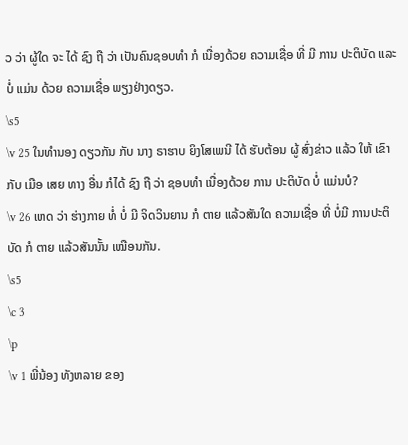ວ ວ່າ ຜູ້ໃດ ຈະ ໄດ້ ຊົງ ຖື ວ່າ ເປັນຄົນຊອບທໍາ ກໍ ເນື່ອງດ້ວຍ ຄວາມເຊື່ອ ທີ່ ມີ ການ ປະຕິບັດ ແລະ ບໍ່ ແມ່ນ ດ້ວຍ ຄວາມເຊື່ອ ພຽງຢ່າງດຽວ.
\s5
\v 25 ໃນທໍານອງ ດຽວກັນ ກັບ ນາງ ຣາຮາບ ຍິງໂສເພນີ ໄດ້ ຮັບຕ້ອນ ຜູ້ ສົ່ງຂ່າວ ແລ້ວ ໃຫ້ ເຂົາ ກັບ ເມືອ ເສຍ ທາງ ອື່ນ ກໍໄດ້ ຊົງ ຖື ວ່າ ຊອບທໍາ ເນື່ອງດ້ວຍ ການ ປະຕິບັດ ບໍ່ ແມ່ນບໍ?
\v 26 ເຫດ ວ່າ ຮ່າງກາຍ ທໍ່ ບໍ່ ມີ ຈິດວິນຍານ ກໍ ຕາຍ ແລ້ວສັນໃດ ຄວາມເຊື່ອ ທີ່ ບໍ່ມີ ການປະຕິບັດ ກໍ ຕາຍ ແລ້ວສັນນັ້ນ ເໝືອນກັນ.
\s5
\c 3
\p
\v 1 ພີ່ນ້ອງ ທັງຫລາຍ ຂອງ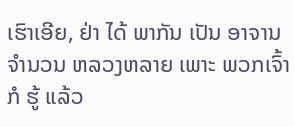ເຮົາເອີຍ, ຢ່າ ໄດ້ ພາກັນ ເປັນ ອາຈານ ຈໍານວນ ຫລວງຫລາຍ ເພາະ ພວກເຈົ້າ ກໍ ຮູ້ ແລ້ວ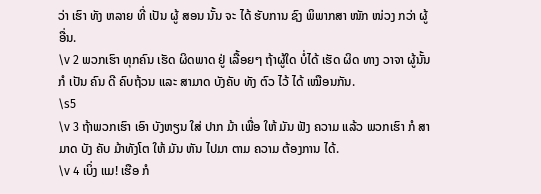ວ່າ ເຮົາ ທັງ ຫລາຍ ທີ່ ເປັນ ຜູ້ ສອນ ນັ້ນ ຈະ ໄດ້ ຮັບການ ຊົງ ພິພາກສາ ໜັກ ໜ່ວງ ກວ່າ ຜູ້ ອື່ນ.
\v 2 ພວກເຮົາ ທຸກຄົນ ເຮັດ ຜິດພາດ ຢູ່ ເລື້ອຍໆ ຖ້າຜູ້ໃດ ບໍ່ໄດ້ ເຮັດ ຜິດ ທາງ ວາຈາ ຜູ້ນັ້ນ ກໍ ເປັນ ຄົນ ດີ ຄົບຖ້ວນ ແລະ ສາມາດ ບັງຄັບ ທັງ ຕົວ ໄວ້ ໄດ້ ເໝືອນກັນ.
\s5
\v 3 ຖ້າພວກເຮົາ ເອົາ ບັງຫຽນ ໃສ່ ປາກ ມ້າ ເພື່ອ ໃຫ້ ມັນ ຟັງ ຄວາມ ແລ້ວ ພວກເຮົາ ກໍ ສາມາດ ບັງ ຄັບ ມ້າທັງໂຕ ໃຫ້ ມັນ ຫັນ ໄປມາ ຕາມ ຄວາມ ຕ້ອງການ ໄດ້.
\v 4 ເບິ່ງ ແມ! ເຮືອ ກໍ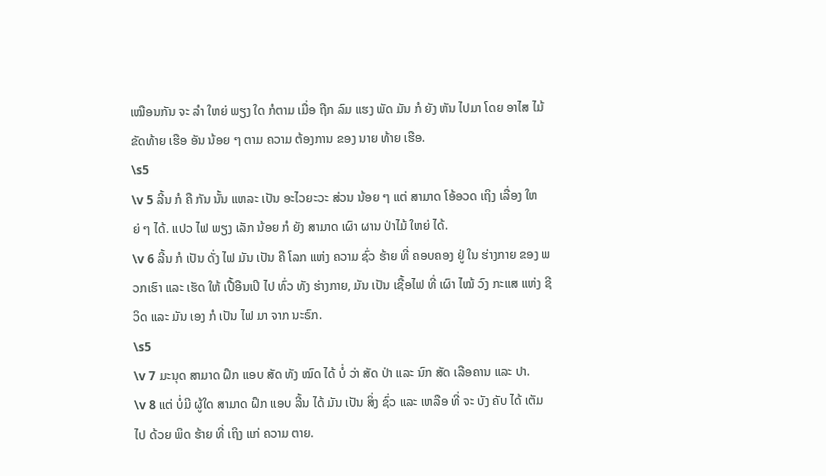ເໝືອນກັນ ຈະ ລໍາ ໃຫຍ່ ພຽງ ໃດ ກໍຕາມ ເມື່ອ ຖືກ ລົມ ແຮງ ພັດ ມັນ ກໍ ຍັງ ຫັນ ໄປມາ ໂດຍ ອາໄສ ໄມ້ ຂັດທ້າຍ ເຮືອ ອັນ ນ້ອຍ ໆ ຕາມ ຄວາມ ຕ້ອງການ ຂອງ ນາຍ ທ້າຍ ເຮືອ.
\s5
\v 5 ລີ້ນ ກໍ ຄື ກັນ ນັ້ນ ແຫລະ ເປັນ ອະໄວຍະວະ ສ່ວນ ນ້ອຍ ໆ ແຕ່ ສາມາດ ໂອ້ອວດ ເຖິງ ເລື່ອງ ໃຫຍ່ ໆ ໄດ້. ແປວ ໄຟ ພຽງ ເລັກ ນ້ອຍ ກໍ ຍັງ ສາມາດ ເຜົາ ຜານ ປ່າໄມ້ ໃຫຍ່ ໄດ້.
\v 6 ລີ້ນ ກໍ ເປັນ ດັ່ງ ໄຟ ມັນ ເປັນ ຄື ໂລກ ແຫ່ງ ຄວາມ ຊົ່ວ ຮ້າຍ ທີ່ ຄອບຄອງ ຢູ່ ໃນ ຮ່າງກາຍ ຂອງ ພວກເຮົາ ແລະ ເຮັດ ໃຫ້ ເປື້ອືນເປິ ໄປ ທົ່ວ ທັງ ຮ່າງກາຍ, ມັນ ເປັນ ເຊື້ອໄຟ ທີ່ ເຜົາ ໄໝ້ ວົງ ກະແສ ແຫ່ງ ຊີວິດ ແລະ ມັນ ເອງ ກໍ ເປັນ ໄຟ ມາ ຈາກ ນະຣົກ.
\s5
\v 7 ມະນຸດ ສາມາດ ຝຶກ ແອບ ສັດ ທັງ ໝົດ ໄດ້ ບໍ່ ວ່າ ສັດ ປ່າ ແລະ ນົກ ສັດ ເລືອຄານ ແລະ ປາ.
\v 8 ແຕ່ ບໍ່ມີ ຜູ້ໃດ ສາມາດ ຝຶກ ແອບ ລີ້ນ ໄດ້ ມັນ ເປັນ ສິ່ງ ຊົ່ວ ແລະ ເຫລືອ ທີ່ ຈະ ບັງ ຄັບ ໄດ້ ເຕັມ ໄປ ດ້ວຍ ພິດ ຮ້າຍ ທີ່ ເຖິງ ແກ່ ຄວາມ ຕາຍ.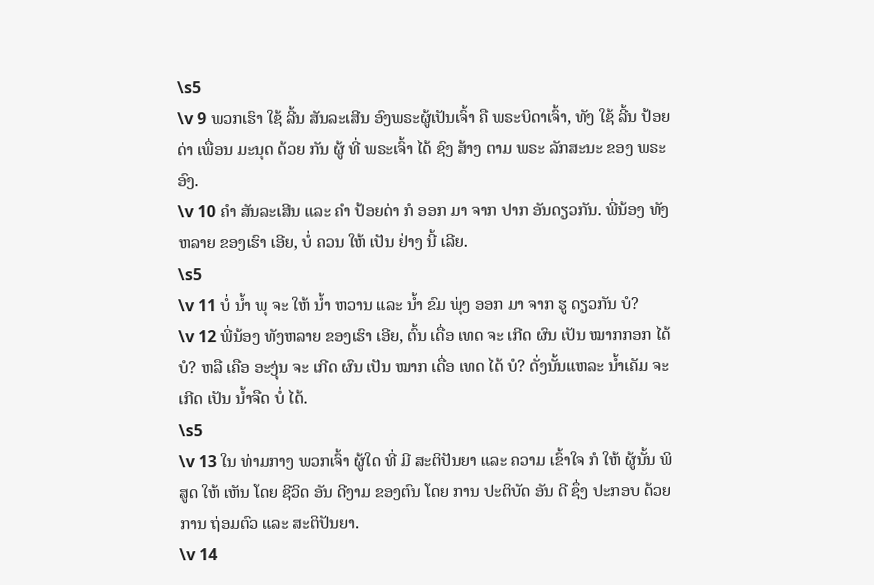\s5
\v 9 ພວກເຮົາ ໃຊ້ ລີ້ນ ສັນລະເສີນ ອົງພຣະຜູ້ເປັນເຈົ້າ ຄື ພຣະບິດາເຈົ້າ, ທັງ ໃຊ້ ລີ້ນ ປ້ອຍດ່າ ເພື່ອນ ມະນຸດ ດ້ວຍ ກັນ ຜູ້ ທີ່ ພຣະເຈົ້າ ໄດ້ ຊົງ ສ້າງ ຕາມ ພຣະ ລັກສະນະ ຂອງ ພຣະອົງ.
\v 10 ຄໍາ ສັນລະເສີນ ແລະ ຄໍາ ປ້ອຍດ່າ ກໍ ອອກ ມາ ຈາກ ປາກ ອັນດຽວກັນ. ພີ່ນ້ອງ ທັງ ຫລາຍ ຂອງເຮົາ ເອີຍ, ບໍ່ ຄວນ ໃຫ້ ເປັນ ຢ່າງ ນີ້ ເລີຍ.
\s5
\v 11 ບໍ່ ນໍ້າ ພຸ ຈະ ໃຫ້ ນໍ້າ ຫວານ ແລະ ນໍ້າ ຂົມ ພຸ່ງ ອອກ ມາ ຈາກ ຮູ ດຽວກັນ ບໍ?
\v 12 ພີ່ນ້ອງ ທັງຫລາຍ ຂອງເຮົາ ເອີຍ, ຕົ້ນ ເດື່ອ ເທດ ຈະ ເກີດ ຜົນ ເປັນ ໝາກກອກ ໄດ້ ບໍ? ຫລື ເຄືອ ອະງຸ່ນ ຈະ ເກີດ ຜົນ ເປັນ ໝາກ ເດື່ອ ເທດ ໄດ້ ບໍ? ດັ່ງນັ້ນແຫລະ ນໍ້າເຄັມ ຈະ ເກີດ ເປັນ ນໍ້າຈືດ ບໍ່ ໄດ້.
\s5
\v 13 ໃນ ທ່າມກາງ ພວກເຈົ້າ ຜູ້ໃດ ທີ່ ມີ ສະຕິປັນຍາ ແລະ ຄວາມ ເຂົ້າໃຈ ກໍ ໃຫ້ ຜູ້ນັ້ນ ພິສູດ ໃຫ້ ເຫັນ ໂດຍ ຊີວິດ ອັນ ດີງາມ ຂອງຕົນ ໂດຍ ການ ປະຕິບັດ ອັນ ດີ ຊຶ່ງ ປະກອບ ດ້ວຍ ການ ຖ່ອມຕົວ ແລະ ສະຕິປັນຍາ.
\v 14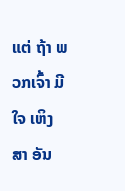ແຕ່ ຖ້າ ພວກເຈົ້າ ມີ ໃຈ ເຫິງ ສາ ອັນ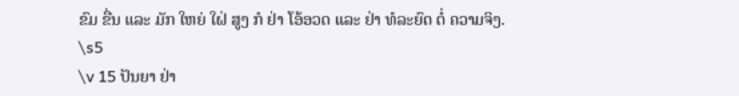ຂົມ ຂື່ນ ແລະ ມັກ ໃຫຍ່ ໃຝ່ ສູງ ກໍ ຢ່າ ໂອ້ອວດ ແລະ ຢ່າ ທໍລະຍົດ ຕໍ່ ຄວາມຈິງ.
\s5
\v 15 ປັນຍາ ຢ່າ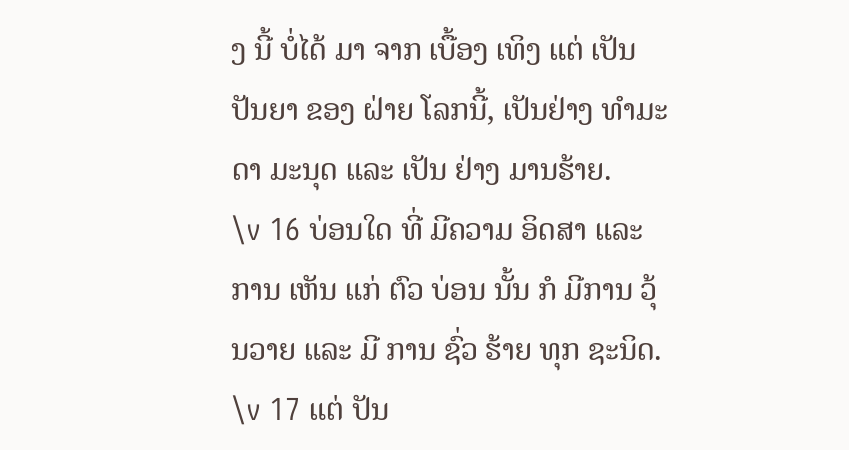ງ ນີ້ ບໍ່ໄດ້ ມາ ຈາກ ເບື້ອງ ເທິງ ແຕ່ ເປັນປັນຍາ ຂອງ ຝ່າຍ ໂລກນີ້, ເປັນຢ່າງ ທຳມະດາ ມະນຸດ ແລະ ເປັນ ຢ່າງ ມານຮ້າຍ.
\v 16 ບ່ອນໃດ ທີ່ ມີຄວາມ ອິດສາ ແລະ ການ ເຫັນ ແກ່ ຕົວ ບ່ອນ ນັ້ນ ກໍ ມີການ ວຸ້ນວາຍ ແລະ ມີ ການ ຊົ່ວ ຮ້າຍ ທຸກ ຊະນິດ.
\v 17 ແຕ່ ປັນ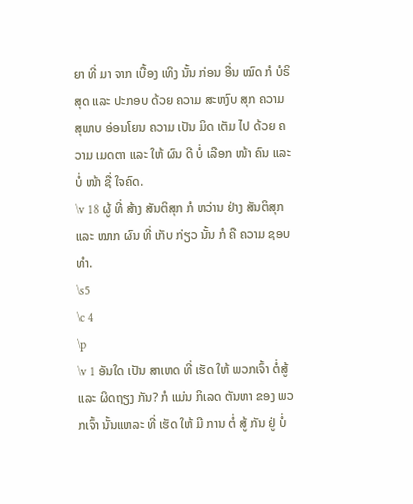ຍາ ທີ່ ມາ ຈາກ ເບື້ອງ ເທິງ ນັ້ນ ກ່ອນ ອື່ນ ໝົດ ກໍ ບໍຣິສຸດ ແລະ ປະກອບ ດ້ວຍ ຄວາມ ສະຫງົບ ສຸກ ຄວາມ ສຸພາບ ອ່ອນໂຍນ ຄວາມ ເປັນ ມິດ ເຕັມ ໄປ ດ້ວຍ ຄວາມ ເມດຕາ ແລະ ໃຫ້ ຜົນ ດີ ບໍ່ ເລືອກ ໜ້າ ຄົນ ແລະ ບໍ່ ໜ້າ ຊື່ ໃຈຄົດ.
\v 18 ຜູ້ ທີ່ ສ້າງ ສັນຕິສຸກ ກໍ ຫວ່ານ ຢ່າງ ສັນຕິສຸກ ແລະ ໝາກ ຜົນ ທີ່ ເກັບ ກ່ຽວ ນັ້ນ ກໍ ຄື ຄວາມ ຊອບທໍາ.
\s5
\c 4
\p
\v 1 ອັນໃດ ເປັນ ສາເຫດ ທີ່ ເຮັດ ໃຫ້ ພວກເຈົ້າ ຕໍ່ສູ້ ແລະ ຜິດຖຽງ ກັນ? ກໍ ແມ່ນ ກິເລດ ຕັນຫາ ຂອງ ພວກເຈົ້າ ນັ້ນແຫລະ ທີ່ ເຮັດ ໃຫ້ ມີ ການ ຕໍ່ ສູ້ ກັນ ຢູ່ ບໍ່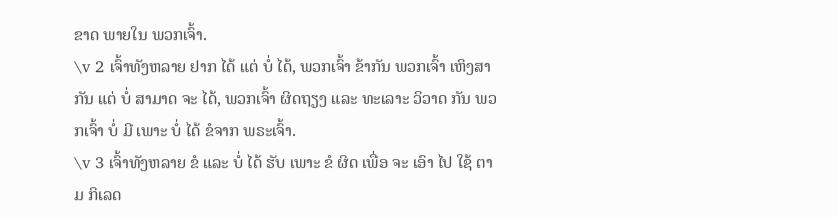ຂາດ ພາຍໃນ ພວກເຈົ້າ.
\v 2 ເຈົ້າທັງຫລາຍ ຢາກ ໄດ້ ແຕ່ ບໍ່ ໄດ້, ພວກເຈົ້າ ຂ້າກັນ ພວກເຈົ້າ ເຫິງສາ ກັນ ແຕ່ ບໍ່ ສາມາດ ຈະ ໄດ້, ພວກເຈົ້າ ຜິດຖຽງ ແລະ ທະເລາະ ວິວາດ ກັນ ພວກເຈົ້າ ບໍ່ ມີ ເພາະ ບໍ່ ໄດ້ ຂໍຈາກ ພຣະເຈົ້າ.
\v 3 ເຈົ້າທັງຫລາຍ ຂໍ ແລະ ບໍ່ ໄດ້ ຮັບ ເພາະ ຂໍ ຜິດ ເພື່ອ ຈະ ເອົາ ໄປ ໃຊ້ ຕາມ ກິເລດ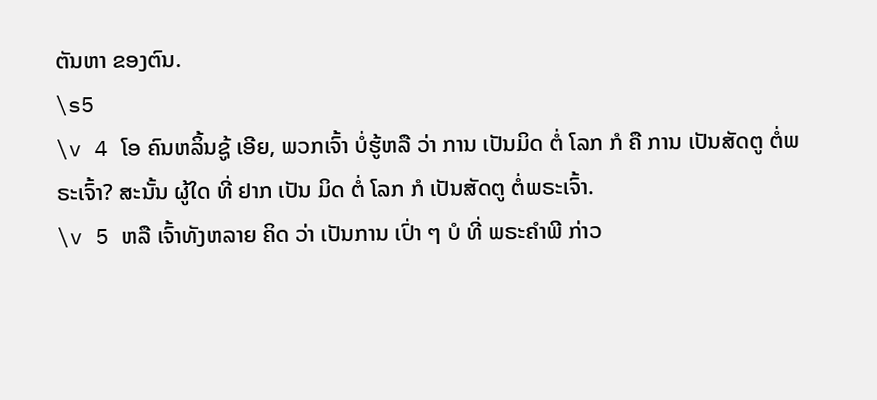ຕັນຫາ ຂອງຕົນ.
\s5
\v 4 ໂອ ຄົນຫລິ້ນຊູ້ ເອີຍ, ພວກເຈົ້າ ບໍ່ຮູ້ຫລື ວ່າ ການ ເປັນມິດ ຕໍ່ ໂລກ ກໍ ຄື ການ ເປັນສັດຕູ ຕໍ່ພຣະເຈົ້າ? ສະນັ້ນ ຜູ້ໃດ ທີ່ ຢາກ ເປັນ ມິດ ຕໍ່ ໂລກ ກໍ ເປັນສັດຕູ ຕໍ່ພຣະເຈົ້າ.
\v 5 ຫລື ເຈົ້າທັງຫລາຍ ຄິດ ວ່າ ເປັນການ ເປົ່າ ໆ ບໍ ທີ່ ພຣະຄໍາພີ ກ່າວ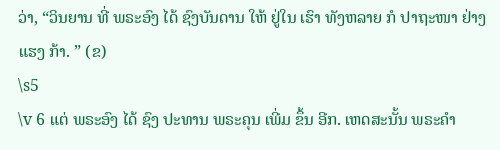ວ່າ, “ວິນຍານ ທີ່ ພຣະອົງ ໄດ້ ຊົງບັນດານ ໃຫ້ ຢູ່ໃນ ເຮົາ ທັງຫລາຍ ກໍ ປາຖະໜາ ຢ່າງ ແຮງ ກ້າ. ” (ຂ)
\s5
\v 6 ແຕ່ ພຣະອົງ ໄດ້ ຊົງ ປະທານ ພຣະຄຸນ ເພີ່ມ ຂຶ້ນ ອີກ. ເຫດສະນັ້ນ ພຣະຄໍາ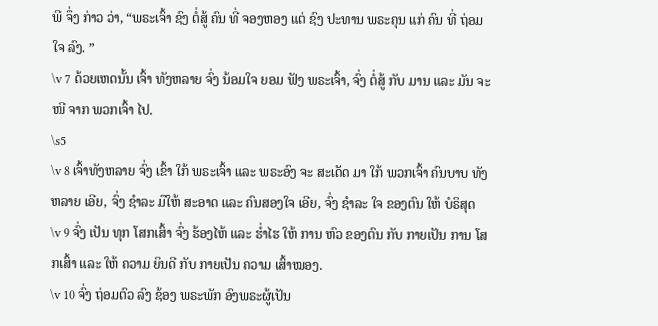ພີ ຈຶ່ງ ກ່າວ ວ່າ, “ພຣະເຈົ້າ ຊົງ ຕໍ່ສູ້ ຄົນ ທີ່ ຈອງຫອງ ແຕ່ ຊົງ ປະທານ ພຣະຄຸນ ແກ່ ຄົນ ທີ່ ຖ່ອມໃຈ ລົງ. ”
\v 7 ດ້ວຍເຫດນັ້ນ ເຈົ້າ ທັງຫລາຍ ຈົ່ງ ນ້ອມໃຈ ຍອມ ຟັງ ພຣະເຈົ້າ, ຈົ່ງ ຕໍ່ສູ້ ກັບ ມານ ແລະ ມັນ ຈະ ໜີ ຈາກ ພວກເຈົ້າ ໄປ.
\s5
\v 8 ເຈົ້າທັງຫລາຍ ຈົ່ງ ເຂົ້າ ໃກ້ ພຣະເຈົ້າ ແລະ ພຣະອົງ ຈະ ສະເດັດ ມາ ໃກ້ ພວກເຈົ້າ ຄົນບາບ ທັງຫລາຍ ເອີຍ, ຈົ່ງ ຊໍາລະ ມືໃຫ້ ສະອາດ ແລະ ຄົນສອງໃຈ ເອີຍ, ຈົ່ງ ຊໍາລະ ໃຈ ຂອງຕົນ ໃຫ້ ບໍຣິສຸດ
\v 9 ຈົ່ງ ເປັນ ທຸກ ໂສກເສົ້າ ຈົ່ງ ຮ້ອງໄຫ້ ແລະ ຮໍ່າໄຮ ໃຫ້ ການ ຫົວ ຂອງຕົນ ກັບ ກາຍເປັນ ການ ໂສກເສົ້າ ແລະ ໃຫ້ ຄວາມ ຍິນດີ ກັບ ກາຍເປັນ ຄວາມ ເສົ້າໝອງ.
\v 10 ຈົ່ງ ຖ່ອມຕົວ ລົງ ຊ້ອງ ພຣະພັກ ອົງພຣະຜູ້ເປັນ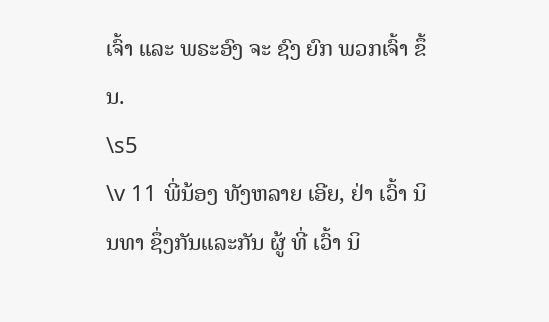ເຈົ້າ ແລະ ພຣະອົງ ຈະ ຊົງ ຍົກ ພວກເຈົ້າ ຂຶ້ນ.
\s5
\v 11 ພີ່ນ້ອງ ທັງຫລາຍ ເອີຍ, ຢ່າ ເວົ້າ ນິນທາ ຊຶ່ງກັນແລະກັນ ຜູ້ ທີ່ ເວົ້າ ນິ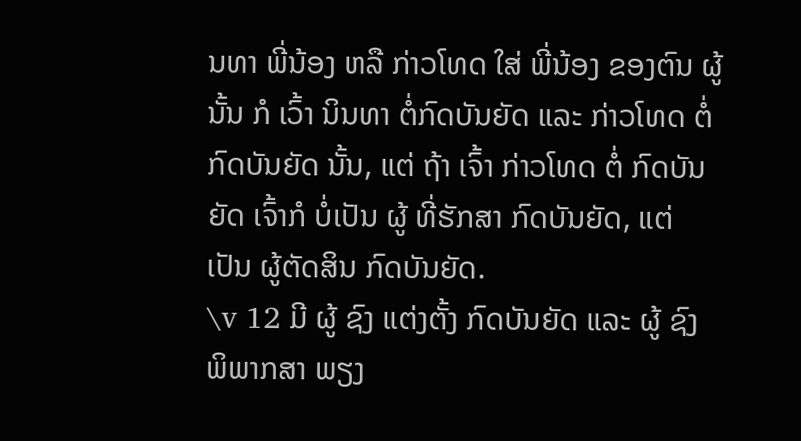ນທາ ພີ່ນ້ອງ ຫລື ກ່າວໂທດ ໃສ່ ພີ່ນ້ອງ ຂອງຕົນ ຜູ້ນັ້ນ ກໍ ເວົ້າ ນິນທາ ຕໍ່ກົດບັນຍັດ ແລະ ກ່າວໂທດ ຕໍ່ກົດບັນຍັດ ນັ້ນ, ແຕ່ ຖ້າ ເຈົ້າ ກ່າວໂທດ ຕໍ່ ກົດບັນຍັດ ເຈົ້າກໍ ບໍ່ເປັນ ຜູ້ ທີ່ຮັກສາ ກົດບັນຍັດ, ແຕ່ ເປັນ ຜູ້ຕັດສິນ ກົດບັນຍັດ.
\v 12 ມີ ຜູ້ ຊົງ ແຕ່ງຕັ້ງ ກົດບັນຍັດ ແລະ ຜູ້ ຊົງ ພິພາກສາ ພຽງ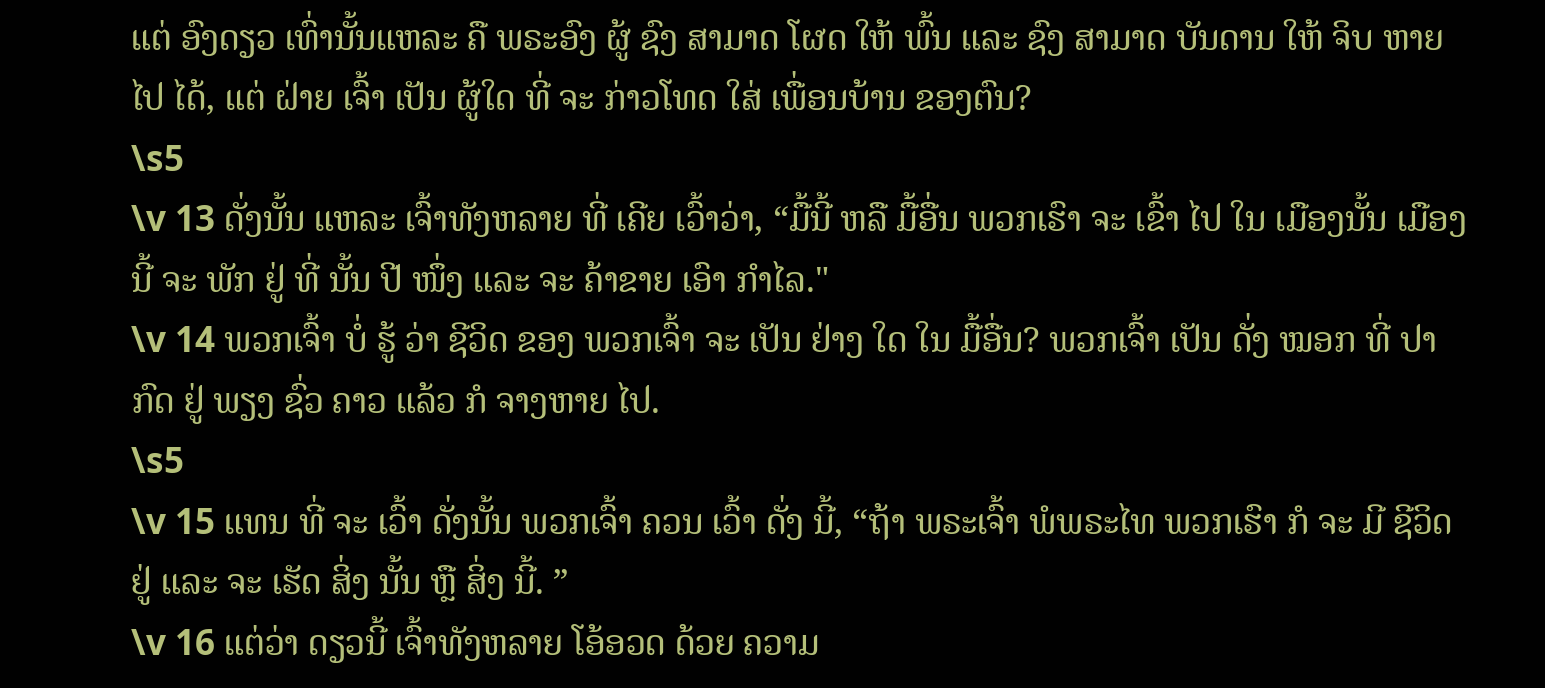ແຕ່ ອົງດຽວ ເທົ່ານັ້ນແຫລະ ຄື ພຣະອົງ ຜູ້ ຊົງ ສາມາດ ໂຜດ ໃຫ້ ພົ້ນ ແລະ ຊົງ ສາມາດ ບັນດານ ໃຫ້ ຈິບ ຫາຍ ໄປ ໄດ້, ແຕ່ ຝ່າຍ ເຈົ້າ ເປັນ ຜູ້ໃດ ທີ່ ຈະ ກ່າວໂທດ ໃສ່ ເພື່ອນບ້ານ ຂອງຕົນ?
\s5
\v 13 ດັ່ງນັ້ນ ແຫລະ ເຈົ້າທັງຫລາຍ ທີ່ ເຄີຍ ເວົ້າວ່າ, “ມື້ນີ້ ຫລື ມື້ອື່ນ ພວກເຮົາ ຈະ ເຂົ້າ ໄປ ໃນ ເມືອງນັ້ນ ເມືອງນີ້ ຈະ ພັກ ຢູ່ ທີ່ ນັ້ນ ປີ ໜຶ່ງ ແລະ ຈະ ຄ້າຂາຍ ເອົາ ກໍາໄລ."
\v 14 ພວກເຈົ້າ ບໍ່ ຮູ້ ວ່າ ຊີວິດ ຂອງ ພວກເຈົ້າ ຈະ ເປັນ ຢ່າງ ໃດ ໃນ ມື້ອື່ນ? ພວກເຈົ້າ ເປັນ ດັ່ງ ໝອກ ທີ່ ປາກົດ ຢູ່ ພຽງ ຊົ່ວ ຄາວ ແລ້ວ ກໍ ຈາງຫາຍ ໄປ.
\s5
\v 15 ແທນ ທີ່ ຈະ ເວົ້າ ດັ່ງນັ້ນ ພວກເຈົ້າ ຄວນ ເວົ້າ ດັ່ງ ນີ້, “ຖ້າ ພຣະເຈົ້າ ພໍພຣະໄທ ພວກເຮົາ ກໍ ຈະ ມີ ຊີວິດ ຢູ່ ແລະ ຈະ ເຮັດ ສິ່ງ ນັ້ນ ຫຼື ສິ່ງ ນີ້. ”
\v 16 ແຕ່ວ່າ ດຽວນີ້ ເຈົ້າທັງຫລາຍ ໂອ້ອວດ ດ້ວຍ ຄວາມ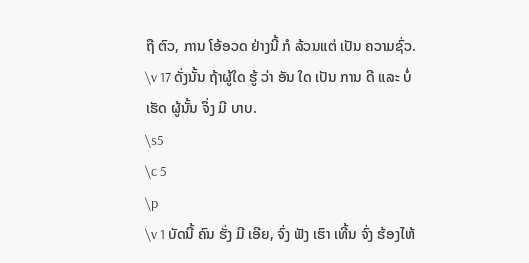ຖື ຕົວ, ການ ໂອ້ອວດ ຢ່າງນີ້ ກໍ ລ້ວນແຕ່ ເປັນ ຄວາມຊົ່ວ.
\v 17 ດັ່ງນັ້ນ ຖ້າຜູ້ໃດ ຮູ້ ວ່າ ອັນ ໃດ ເປັນ ການ ດີ ແລະ ບໍ່ ເຮັດ ຜູ້ນັ້ນ ຈຶ່ງ ມີ ບາບ.
\s5
\c 5
\p
\v 1 ບັດນີ້ ຄົນ ຮັ່ງ ມີ ເອີຍ, ຈົ່ງ ຟັງ ເຮົາ ເທີ້ນ ຈົ່ງ ຮ້ອງໄຫ້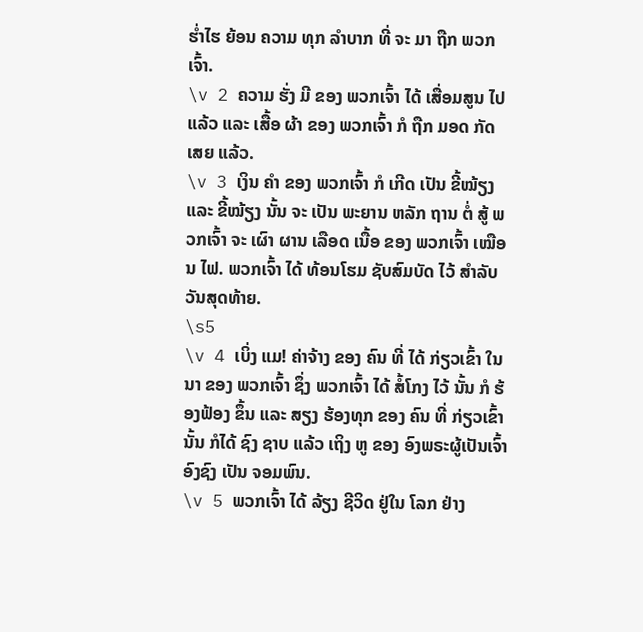ຮໍ່າໄຮ ຍ້ອນ ຄວາມ ທຸກ ລໍາບາກ ທີ່ ຈະ ມາ ຖືກ ພວກເຈົ້າ.
\v 2 ຄວາມ ຮັ່ງ ມີ ຂອງ ພວກເຈົ້າ ໄດ້ ເສື່ອມສູນ ໄປ ແລ້ວ ແລະ ເສື້ອ ຜ້າ ຂອງ ພວກເຈົ້າ ກໍ ຖືກ ມອດ ກັດ ເສຍ ແລ້ວ.
\v 3 ເງິນ ຄໍາ ຂອງ ພວກເຈົ້າ ກໍ ເກີດ ເປັນ ຂີ້ໝ້ຽງ ແລະ ຂີ້ໝ້ຽງ ນັ້ນ ຈະ ເປັນ ພະຍານ ຫລັກ ຖານ ຕໍ່ ສູ້ ພວກເຈົ້າ ຈະ ເຜົາ ຜານ ເລືອດ ເນື້ອ ຂອງ ພວກເຈົ້າ ເໝືອນ ໄຟ. ພວກເຈົ້າ ໄດ້ ທ້ອນໂຮມ ຊັບສົມບັດ ໄວ້ ສໍາລັບ ວັນສຸດທ້າຍ.
\s5
\v 4 ເບິ່ງ ແມ! ຄ່າຈ້າງ ຂອງ ຄົນ ທີ່ ໄດ້ ກ່ຽວເຂົ້າ ໃນ ນາ ຂອງ ພວກເຈົ້າ ຊຶ່ງ ພວກເຈົ້າ ໄດ້ ສໍ້ໂກງ ໄວ້ ນັ້ນ ກໍ ຮ້ອງຟ້ອງ ຂຶ້ນ ແລະ ສຽງ ຮ້ອງທຸກ ຂອງ ຄົນ ທີ່ ກ່ຽວເຂົ້າ ນັ້ນ ກໍໄດ້ ຊົງ ຊາບ ແລ້ວ ເຖິງ ຫູ ຂອງ ອົງພຣະຜູ້ເປັນເຈົ້າ ອົງຊົງ ເປັນ ຈອມພົນ.
\v 5 ພວກເຈົ້າ ໄດ້ ລ້ຽງ ຊີວິດ ຢູ່ໃນ ໂລກ ຢ່າງ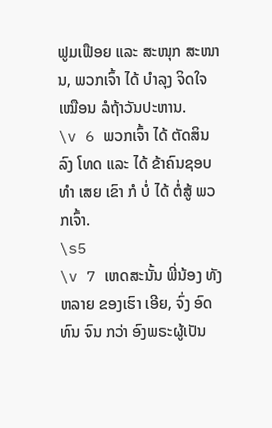ຟູມເຟືອຍ ແລະ ສະໜຸກ ສະໜານ, ພວກເຈົ້າ ໄດ້ ບໍາລຸງ ຈິດໃຈ ເໝືອນ ລໍຖ້າວັນປະຫານ.
\v 6 ພວກເຈົ້າ ໄດ້ ຕັດສິນ ລົງ ໂທດ ແລະ ໄດ້ ຂ້າຄົນຊອບທໍາ ເສຍ ເຂົາ ກໍ ບໍ່ ໄດ້ ຕໍ່ສູ້ ພວກເຈົ້າ.
\s5
\v 7 ເຫດສະນັ້ນ ພີ່ນ້ອງ ທັງຫລາຍ ຂອງເຮົາ ເອີຍ, ຈົ່ງ ອົດ ທົນ ຈົນ ກວ່າ ອົງພຣະຜູ້ເປັນ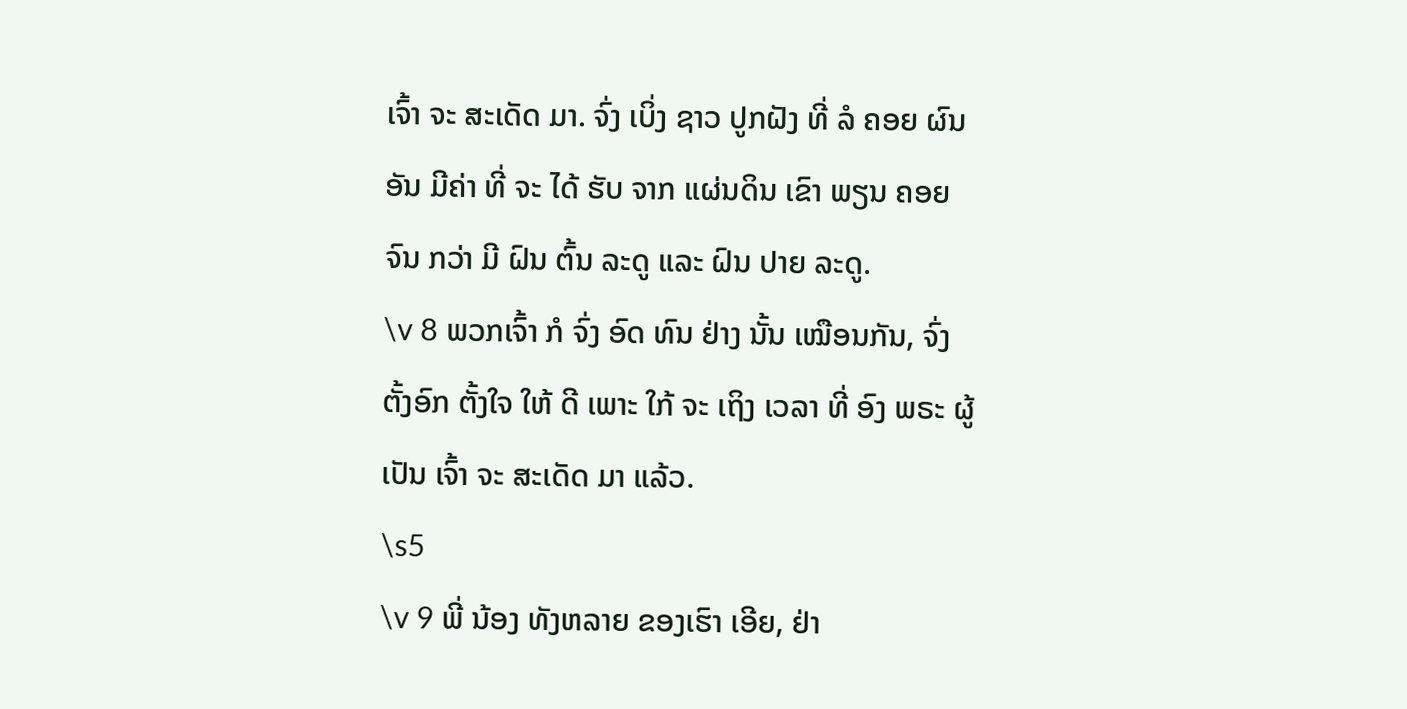ເຈົ້າ ຈະ ສະເດັດ ມາ. ຈົ່ງ ເບິ່ງ ຊາວ ປູກຝັງ ທີ່ ລໍ ຄອຍ ຜົນ ອັນ ມີຄ່າ ທີ່ ຈະ ໄດ້ ຮັບ ຈາກ ແຜ່ນດິນ ເຂົາ ພຽນ ຄອຍ ຈົນ ກວ່າ ມີ ຝົນ ຕົ້ນ ລະດູ ແລະ ຝົນ ປາຍ ລະດູ.
\v 8 ພວກເຈົ້າ ກໍ ຈົ່ງ ອົດ ທົນ ຢ່າງ ນັ້ນ ເໝືອນກັນ, ຈົ່ງ ຕັ້ງອົກ ຕັ້ງໃຈ ໃຫ້ ດີ ເພາະ ໃກ້ ຈະ ເຖິງ ເວລາ ທີ່ ອົງ ພຣະ ຜູ້ ເປັນ ເຈົ້າ ຈະ ສະເດັດ ມາ ແລ້ວ.
\s5
\v 9 ພີ່ ນ້ອງ ທັງຫລາຍ ຂອງເຮົາ ເອີຍ, ຢ່າ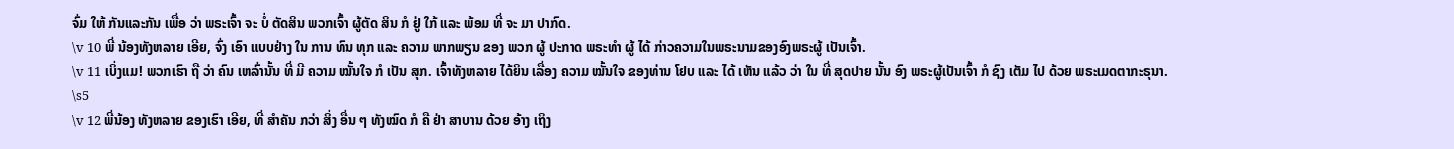ຈົ່ມ ໃຫ້ ກັນແລະກັນ ເພື່ອ ວ່າ ພຣະເຈົ້າ ຈະ ບໍ່ ຕັດສິນ ພວກເຈົ້າ ຜູ້ຕັດ ສິນ ກໍ ຢູ່ ໃກ້ ແລະ ພ້ອມ ທີ່ ຈະ ມາ ປາກົດ.
\v 10 ພີ່ ນ້ອງທັງຫລາຍ ເອີຍ, ຈົ່ງ ເອົາ ແບບຢ່າງ ໃນ ການ ທົນ ທຸກ ແລະ ຄວາມ ພາກພຽນ ຂອງ ພວກ ຜູ້ ປະກາດ ພຣະທໍາ ຜູ້ ໄດ້ ກ່າວຄວາມໃນພຣະນາມຂອງອົງພຣະຜູ້ ເປັນເຈົ້າ.
\v 11 ເບິ່ງແມ! ພວກເຮົາ ຖື ວ່າ ຄົນ ເຫລົ່ານັ້ນ ທີ່ ມີ ຄວາມ ໝັ້ນໃຈ ກໍ ເປັນ ສຸກ. ເຈົ້າທັງຫລາຍ ໄດ້ຍິນ ເລື່ອງ ຄວາມ ໝັ້ນໃຈ ຂອງທ່ານ ໂຢບ ແລະ ໄດ້ ເຫັນ ແລ້ວ ວ່າ ໃນ ທີ່ ສຸດປາຍ ນັ້ນ ອົງ ພຣະຜູ້ເປັນເຈົ້າ ກໍ ຊົງ ເຕັມ ໄປ ດ້ວຍ ພຣະເມດຕາກະຣຸນາ.
\s5
\v 12 ພີ່ນ້ອງ ທັງຫລາຍ ຂອງເຮົາ ເອີຍ, ທີ່ ສໍາຄັນ ກວ່າ ສິ່ງ ອື່ນ ໆ ທັງໝົດ ກໍ ຄື ຢ່າ ສາບານ ດ້ວຍ ອ້າງ ເຖິງ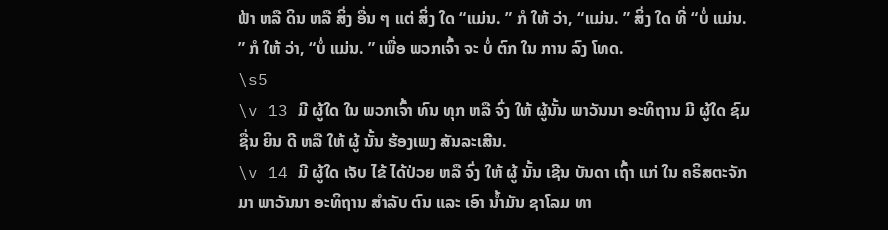ຟ້າ ຫລື ດິນ ຫລື ສິ່ງ ອື່ນ ໆ ແຕ່ ສິ່ງ ໃດ “ແມ່ນ. ” ກໍ ໃຫ້ ວ່າ, “ແມ່ນ. ” ສິ່ງ ໃດ ທີ່ “ບໍ່ ແມ່ນ. ” ກໍ ໃຫ້ ວ່າ, “ບໍ່ ແມ່ນ. ” ເພື່ອ ພວກເຈົ້າ ຈະ ບໍ່ ຕົກ ໃນ ການ ລົງ ໂທດ.
\s5
\v 13 ມີ ຜູ້ໃດ ໃນ ພວກເຈົ້າ ທົນ ທຸກ ຫລື ຈົ່ງ ໃຫ້ ຜູ້ນັ້ນ ພາວັນນາ ອະທິຖານ ມີ ຜູ້ໃດ ຊົມຊື່ນ ຍິນ ດີ ຫລື ໃຫ້ ຜູ້ ນັ້ນ ຮ້ອງເພງ ສັນລະເສີນ.
\v 14 ມີ ຜູ້ໃດ ເຈັບ ໄຂ້ ໄດ້ປ່ວຍ ຫລື ຈົ່ງ ໃຫ້ ຜູ້ ນັ້ນ ເຊີນ ບັນດາ ເຖົ້າ ແກ່ ໃນ ຄຣິສຕະຈັກ ມາ ພາວັນນາ ອະທິຖານ ສໍາລັບ ຕົນ ແລະ ເອົາ ນໍ້າມັນ ຊາໂລມ ທາ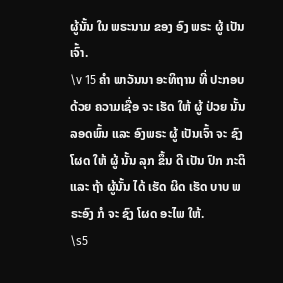ຜູ້ນັ້ນ ໃນ ພຣະນາມ ຂອງ ອົງ ພຣະ ຜູ້ ເປັນ ເຈົ້າ.
\v 15 ຄໍາ ພາວັນນາ ອະທິຖານ ທີ່ ປະກອບ ດ້ວຍ ຄວາມເຊື່ອ ຈະ ເຮັດ ໃຫ້ ຜູ້ ປ່ວຍ ນັ້ນ ລອດພົ້ນ ແລະ ອົງພຣະ ຜູ້ ເປັນເຈົ້າ ຈະ ຊົງ ໂຜດ ໃຫ້ ຜູ້ ນັ້ນ ລຸກ ຂຶ້ນ ດີ ເປັນ ປົກ ກະຕິ ແລະ ຖ້າ ຜູ້ນັ້ນ ໄດ້ ເຮັດ ຜິດ ເຮັດ ບາບ ພຣະອົງ ກໍ ຈະ ຊົງ ໂຜດ ອະໄພ ໃຫ້.
\s5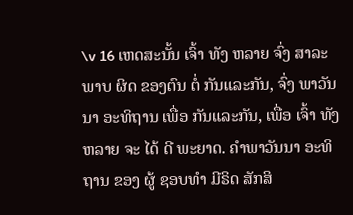\v 16 ເຫດສະນັ້ນ ເຈົ້າ ທັງ ຫລາຍ ຈົ່ງ ສາລະພາບ ຜິດ ຂອງຕົນ ຕໍ່ ກັນແລະກັນ, ຈົ່ງ ພາວັນນາ ອະທິຖານ ເພື່ອ ກັນແລະກັນ, ເພື່ອ ເຈົ້າ ທັງຫລາຍ ຈະ ໄດ້ ດີ ພະຍາດ. ຄໍາພາວັນນາ ອະທິຖານ ຂອງ ຜູ້ ຊອບທໍາ ມີຣິດ ສັກສິ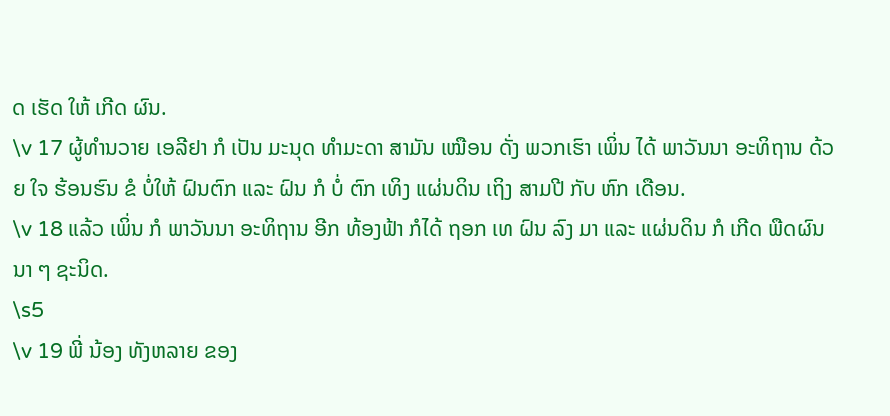ດ ເຮັດ ໃຫ້ ເກີດ ຜົນ.
\v 17 ຜູ້ທໍານວາຍ ເອລີຢາ ກໍ ເປັນ ມະນຸດ ທໍາມະດາ ສາມັນ ເໝືອນ ດັ່ງ ພວກເຮົາ ເພິ່ນ ໄດ້ ພາວັນນາ ອະທິຖານ ດ້ວຍ ໃຈ ຮ້ອນຮົນ ຂໍ ບໍ່ໃຫ້ ຝົນຕົກ ແລະ ຝົນ ກໍ ບໍ່ ຕົກ ເທິງ ແຜ່ນດິນ ເຖິງ ສາມປີ ກັບ ຫົກ ເດືອນ.
\v 18 ແລ້ວ ເພິ່ນ ກໍ ພາວັນນາ ອະທິຖານ ອີກ ທ້ອງຟ້າ ກໍໄດ້ ຖອກ ເທ ຝົນ ລົງ ມາ ແລະ ແຜ່ນດິນ ກໍ ເກີດ ພືດຜົນ ນາ ໆ ຊະນິດ.
\s5
\v 19 ພີ່ ນ້ອງ ທັງຫລາຍ ຂອງ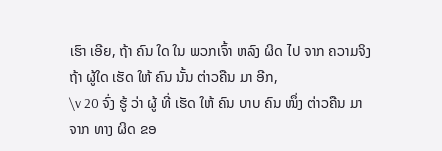ເຮົາ ເອີຍ, ຖ້າ ຄົນ ໃດ ໃນ ພວກເຈົ້າ ຫລົງ ຜິດ ໄປ ຈາກ ຄວາມຈິງ ຖ້າ ຜູ້ໃດ ເຮັດ ໃຫ້ ຄົນ ນັ້ນ ຕ່າວຄືນ ມາ ອີກ,
\v 20 ຈົ່ງ ຮູ້ ວ່າ ຜູ້ ທີ່ ເຮັດ ໃຫ້ ຄົນ ບາບ ຄົນ ໜຶ່ງ ຕ່າວຄືນ ມາ ຈາກ ທາງ ຜິດ ຂອ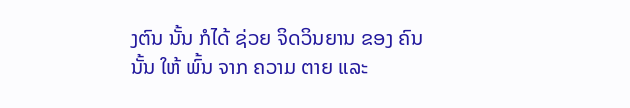ງຕົນ ນັ້ນ ກໍໄດ້ ຊ່ວຍ ຈິດວິນຍານ ຂອງ ຄົນ ນັ້ນ ໃຫ້ ພົ້ນ ຈາກ ຄວາມ ຕາຍ ແລະ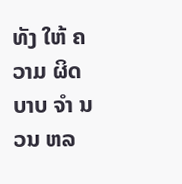ທັງ ໃຫ້ ຄວາມ ຜິດ ບາບ ຈໍາ ນວນ ຫລ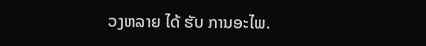ວງຫລາຍ ໄດ້ ຮັບ ການອະໄພ.